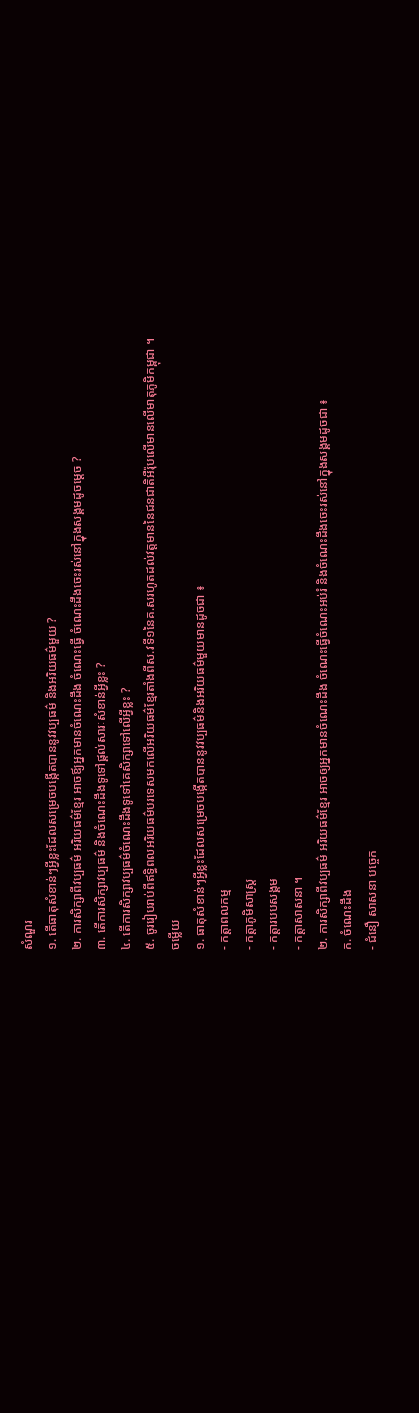សំណួរ
១. តើធាតុសំខាន់ៗអ្វីខ្លះដែលសម្រេចបង្កើតបាននូវវប្បធម៌ និងអរិយធម៌មួយ ?
២. ការសិក្សាពីវប្បធម៌ អរិយធម៌ខ្មែរ អាចឪ្យអ្នកមានចំណេះដឹង ចំណេះធ្វើ ចំណេះដឹងចេះរស់នៅក្នុងសង្គមដូចម្ដេច ?
៣. តើការសិក្សាវប្បធម៌ និងចំណេះដឹងទូទៅផ្គល់សារៈសំខាន់អ្វីខ្លះ ?
៤. តើការសិក្សាវប្បធម៌ចំណេះដឹងទូទៅគេសិក្សាទៅលើអ្វីខ្លះ ?
៥. ចូររៀបរាប់ពីឥទ្ធិពលអរិយធម៌បរទេសមកលើអរិយធម៌ខ្មែរតាំងពីស.វទី១នៃគ.សរហូតដល់វត្តមាននៃជនជាតិអឺរ៉ុបលើមានលើមាតុភូមិកម្ពុជា ។
ចម្លើយ
១. ធាតុសំខាន់ៗអ្វីខ្លះដែលសម្រេចបង្កើតបាននូវវប្បធម៌និងអរិយធម៌មួយមានដូចជា ៖
- កត្តាពលកម្ម
- កត្តាភូមិសាស្ត្រ
- កត្តារបបសង្គម
- កត្តាសាសនា ។
២. ការសិក្សាពីវប្បធម៌ អរិយធម៌ខ្មែរ អាចឲ្យអ្នកមានចំណេះដឹង ចំណេះធ្វើចំណេះអប់រំ និងចំណេះដឹងចេះរស់នៅក្នុងសង្គមដូចជា ៖
ក. ចំណេះដឹង
- ជំនឿ សាសនា បច្ចេក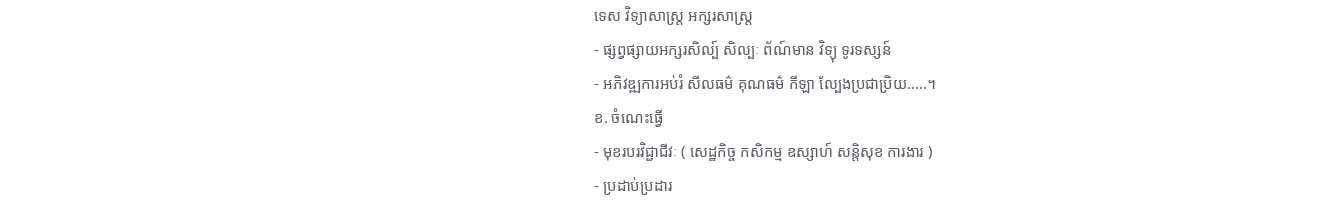ទេស វិទ្យាសាស្រ្ត អក្សរសាស្ត្រ
- ផ្សព្វផ្សាយអក្សរសិល្ប៍ សិល្បៈ ព័ណ៍មាន វិទ្យុ ទូរទស្សន៍
- អភិវឌ្ឍការអប់រំ សីលធម៌ គុណធម៌ កីឡា ល្បែងប្រជាប្រិយ.....។
ខ. ចំណេះធ្វើ
- មុខរបរវិជ្ជាជីវៈ ( សេដ្ឋកិច្ច កសិកម្ម ឧស្សាហ៍ សន្តិសុខ ការងារ )
- ប្រដាប់ប្រដារ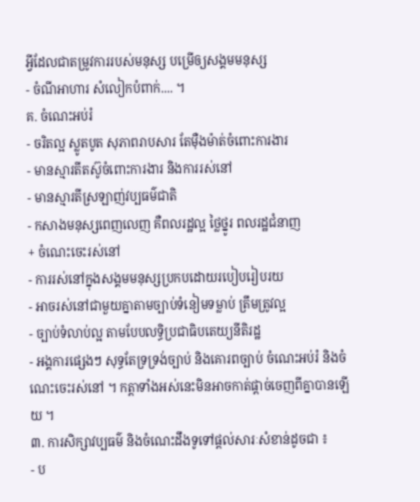អ្វីដែលជាតម្រូវការរបស់មនុស្ស បម្រើឲ្យសង្គមមនុស្ស
- ចំណីអាហារ សំលៀកបំពាក់.... ។
គ. ចំណេះអប់រំ
- ចរិតល្អ ស្លូតបូត សុភាពរាបសារ តែម៉ឺងម៉ាត់ចំពោះការងារ
- មានស្មារតីតស៊ូចំពោះការងារ និងការរស់នៅ
- មានស្មារតីស្រឡាញ់វប្បធម៌ជាតិ
- កសាងមនុស្សពេញលេញ គឺពលរដ្ឋល្អ ថ្លៃថ្នូរ ពលរដ្ឋជំនាញ
+ ចំណេះចេះរស់នៅ
- ការរស់នៅក្នុងសង្គមមនុស្សប្រកបដោយរបៀបរៀបរយ
- អាចរស់នៅជាមួយគ្នាតាមច្បាប់ទំនៀមទម្លាប់ ត្រឹមត្រូវល្អ
- ច្បាប់ទំលាប់ល្អ តាមបែបលទ្ធិប្រជាធិបតេយ្យនីតិរដ្ឋ
- អង្គការផ្សេងៗ សុទ្ធតែទ្រទ្រង់ច្បាប់ និងគោរពច្បាប់ ចំណេះអប់រំ និងចំណេះចេះរស់នៅ ។ កត្តាទាំងអស់នេះមិនអាចកាត់ផ្តាច់ចេញពីគ្នាបានឡើយ ។
៣. ការសិក្សាវប្បធម៌ និងចំណេះដឹងទូទៅផ្តល់សារៈសំខាន់ដូចជា ៖
- ប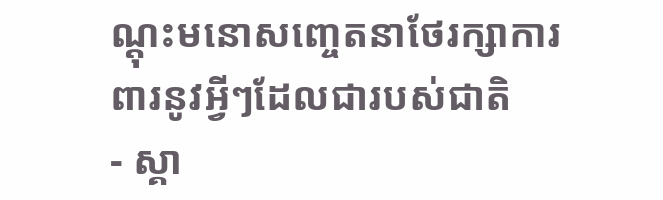ណ្តុះមនោសញ្ចេតនាថែរក្សាការពារនូវអ្វីៗដែលជារបស់ជាតិ
- ស្គា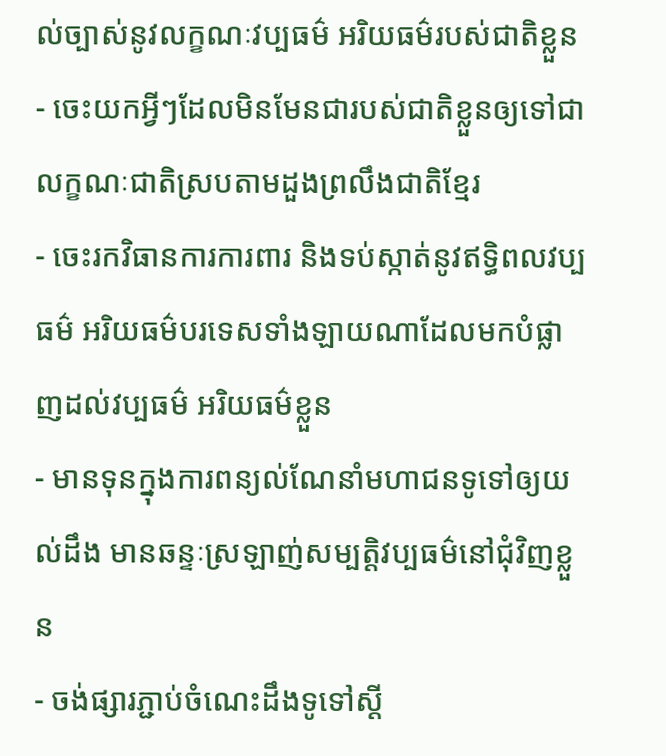ល់ច្បាស់នូវលក្ខណៈវប្បធម៌ អរិយធម៌របស់ជាតិខ្លួន
- ចេះយកអ្វីៗដែលមិនមែនជារបស់ជាតិខ្លួនឲ្យទៅជាលក្ខណៈជាតិស្របតាមដួងព្រលឹងជាតិខ្មែរ
- ចេះរកវិធានការការពារ និងទប់ស្កាត់នូវឥទ្ធិពលវប្បធម៌ អរិយធម៌បរទេសទាំងឡាយណាដែលមកបំផ្លាញដល់វប្បធម៌ អរិយធម៌ខ្លួន
- មានទុនក្នុងការពន្យល់ណែនាំមហាជនទូទៅឲ្យយល់ដឹង មានឆន្ទៈស្រឡាញ់សម្បត្តិវប្បធម៌នៅជុំវិញខ្លួន
- ចង់ផ្សារភ្ជាប់ចំណេះដឹងទូទៅស្តី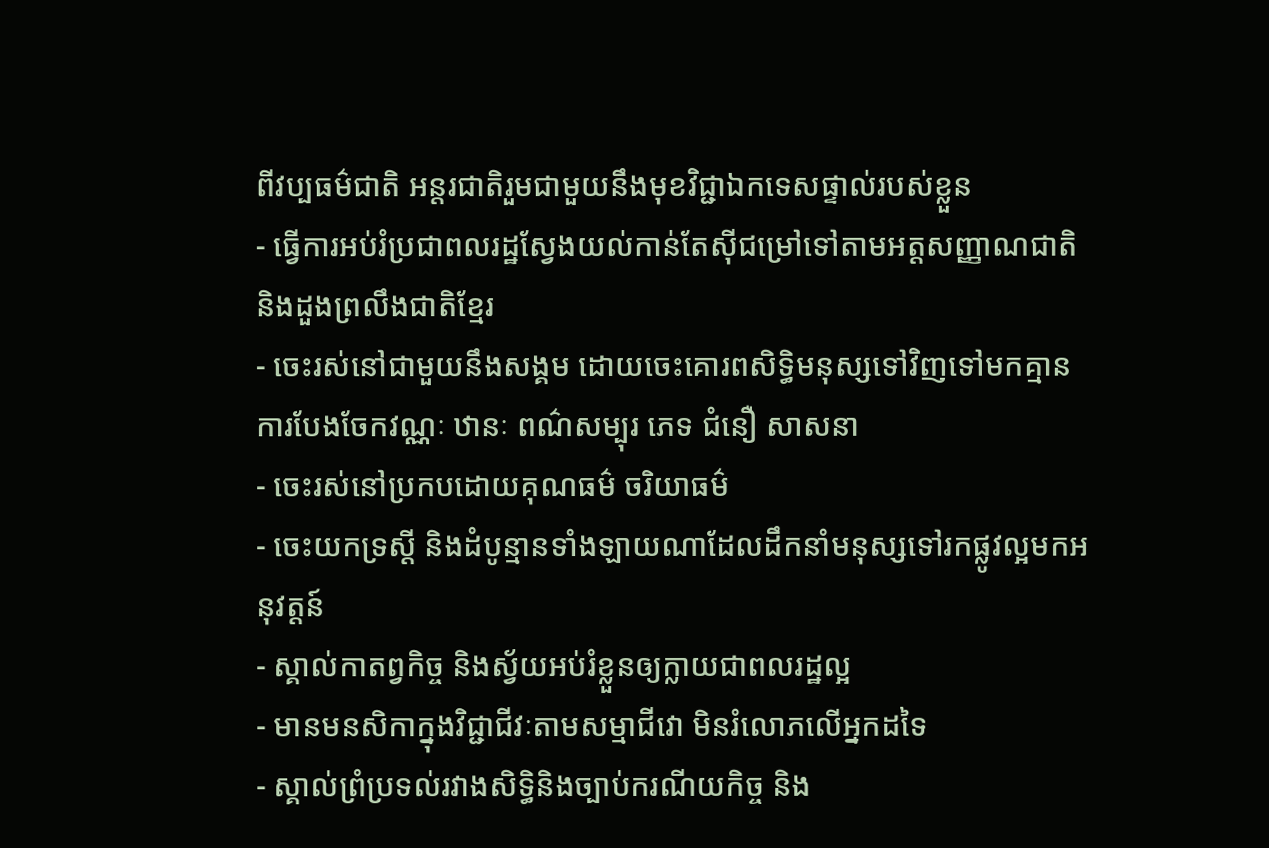ពីវប្បធម៌ជាតិ អន្តរជាតិរួមជាមួយនឹងមុខវិជ្ជាឯកទេសផ្ទាល់របស់ខ្លួន
- ធ្វើការអប់រំប្រជាពលរដ្ឋស្វែងយល់កាន់តែស៊ីជម្រៅទៅតាមអត្តសញ្ញាណជាតិ និងដួងព្រលឹងជាតិខ្មែរ
- ចេះរស់នៅជាមួយនឹងសង្គម ដោយចេះគោរពសិទ្ធិមនុស្សទៅវិញទៅមកគ្មានការបែងចែកវណ្ណៈ ឋានៈ ពណ៌សម្បុរ ភេទ ជំនឿ សាសនា
- ចេះរស់នៅប្រកបដោយគុណធម៌ ចរិយាធម៌
- ចេះយកទ្រស្ដី និងដំបូន្មានទាំងឡាយណាដែលដឹកនាំមនុស្សទៅរកផ្លូវល្អមកអនុវត្តន៍
- ស្គាល់កាតព្វកិច្ច និងស្វ័យអប់រំខ្លួនឲ្យក្លាយជាពលរដ្ឋល្អ
- មានមនសិកាក្នុងវិជ្ជាជីវៈតាមសម្មាជីវោ មិនរំលោភលើអ្នកដទៃ
- ស្គាល់ព្រំប្រទល់រវាងសិទ្ធិនិងច្បាប់ករណីយកិច្ច និង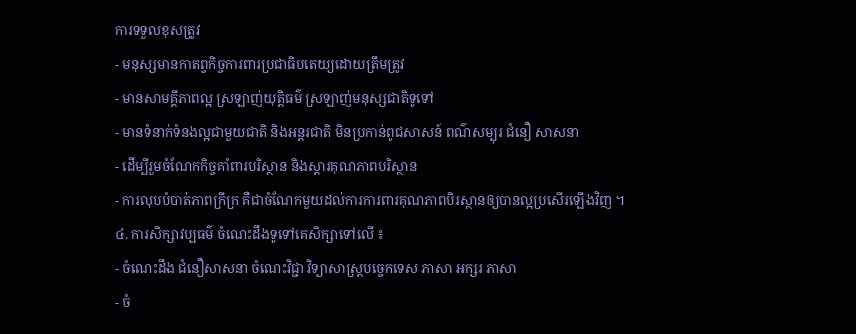ការទទួលខុសត្រូវ
- មនុស្សមានកាតព្វកិច្ចការពារប្រជាធិបតេយ្យដោយត្រឹមត្រូវ
- មានសាមគ្គីភាពល្អ ស្រឡាញ់យុត្តិធម៌ ស្រឡាញ់មនុស្សជាតិទូទៅ
- មានទំនាក់ទំនងល្អជាមួយជាតិ និងអន្តរជាតិ មិនប្រកាន់ពូជសាសន៍ ពណ៌សម្បុរ ជំនឿ សាសនា
- ដើម្បីរួមចំណែកកិច្ចគាំពារបរិស្ថាន និងស្ដារគុណភាពបរិស្ថាន
- ការលុបបំបាត់ភាពក្រីក្រ គឺជាចំណែកមួយដល់ការការពារគុណភាពបិរស្ថានឲ្យបានល្អប្រសើរឡើងវិញ ។
៤. ការសិក្សាវប្បធម៌ ចំណេះដឹងទូទៅគេសិក្សាទៅលើ ៖
- ចំណេះដឹង ជំនឿសាសនា ចំណេះវិជ្ជា វិទ្យាសាស្ត្របច្ចេកទេស ភាសា អក្សរ ភាសា
- ចំ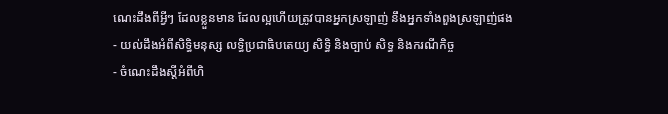ណេះដឹងពីអ្វីៗ ដែលខ្លួនមាន ដែលល្អហើយត្រូវបានអ្នកស្រឡាញ់ នឹងអ្នកទាំងពួងស្រឡាញ់ផង
- យល់ដឹងអំពីសិទ្ធិមនុស្ស លទ្ធិប្រជាធិបតេយ្យ សិទ្ធិ និងច្បាប់ សិទ្ធ និងករណីកិច្ច
- ចំណេះដឹងស្តីអំពីហិ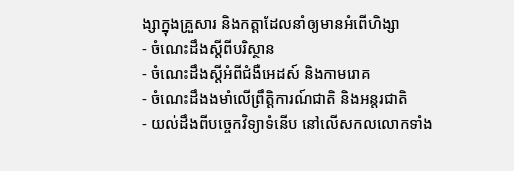ង្សាក្នុងគ្រួសារ និងកត្តាដែលនាំឲ្យមានអំពើហិង្សា
- ចំណេះដឹងស្តីពីបរិស្ថាន
- ចំណេះដឹងស្តីអំពីជំងឺអេដស៍ និងកាមរោគ
- ចំណេះដឹងងមាំលើព្រឹត្តិការណ៍ជាតិ និងអន្តរជាតិ
- យល់ដឹងពីបច្ចេកវិទ្យាទំនើប នៅលើសកលលោកទាំង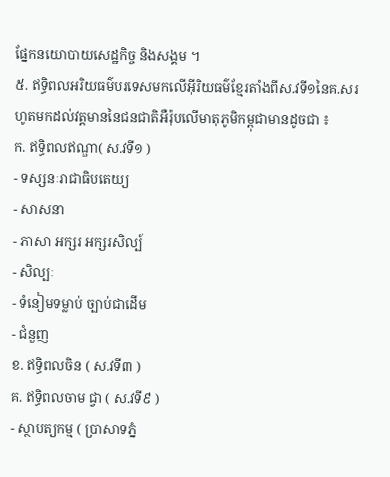ផ្នែកនយោបាយសេដ្ឋកិច្ច និងសង្គម ។
៥. ឥទ្ធិពលអរិយធម៌បរទេសមកលើអ៊ីរិយធម៌ខ្មែរតាំងពីស.វទី១នៃគ.សរហូតមកដល់វត្តមាននៃជនជាតិអឺរ៉ុបលើមាតុភូមិកម្ពុជាមានដូចជា ៖
ក. ឥទ្ធិពលឥណ្ឌា( ស.វទី១ )
- ទស្សនៈរាជាធិបតេយ្យ
- សាសនា
- ភាសា អក្សរ អក្សរសិល្ប៍
- សិល្បៈ
- ទំនៀមទម្លាប់ ច្បាប់ជាដើម
- ជំនួញ
ខ. ឥទ្ធិពលចិន ( ស.វទី៣ )
គ. ឥទ្ធិពលចាម ជ្វា ( ស.វទី៩ )
- ស្ថាបត្យកម្ម ( ប្រាសាទភ្នំ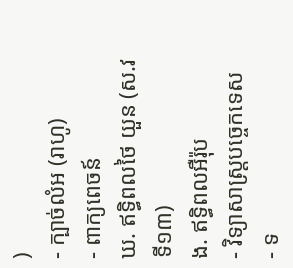)
- ក្បាច់លំអ (រាហូ)
- ពាក្យពេចន៍
ឃ. ឥទ្ធិពលថៃ យួន (ស.វទី១៣)
ង. ឥទ្ធិពលអឺរ៉ុប
- វិទ្យាសាស្ត្របច្ចេកទេស
- ទ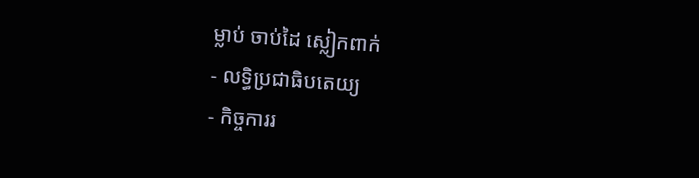ម្លាប់ ចាប់ដៃ ស្លៀកពាក់
- លទ្ធិប្រជាធិបតេយ្យ
- កិច្ចការរ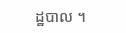ដ្ឋបាល ។